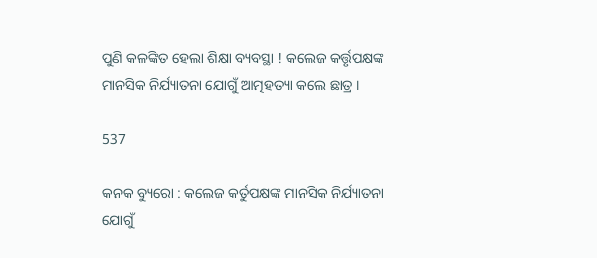ପୁଣି କଳଙ୍କିତ ହେଲା ଶିକ୍ଷା ବ୍ୟବସ୍ଥା ! କଲେଜ କର୍ତ୍ତୃପକ୍ଷଙ୍କ ମାନସିକ ନିର୍ଯ୍ୟାତନା ଯୋଗୁଁ ଆତ୍ମହତ୍ୟା କଲେ ଛାତ୍ର ।

537

କନକ ବ୍ୟୁରୋ : କଲେଜ କର୍ତୁପକ୍ଷଙ୍କ ମାନସିକ ନିର୍ଯ୍ୟାତନା ଯୋଗୁଁ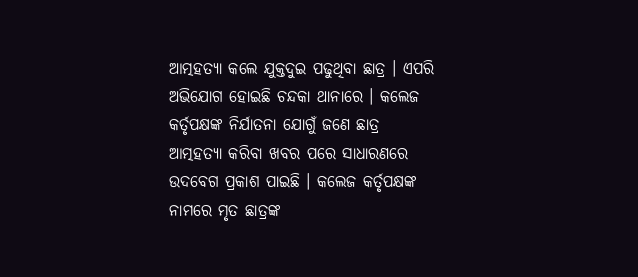ଆତ୍ମହତ୍ୟା କଲେ ଯୁକ୍ତଦୁଇ ପଢୁଥିବା ଛାତ୍ର । ଏପରି ଅଭିଯୋଗ ହୋଇଛି ଚନ୍ଦକା ଥାନାରେ । କଲେଜ କର୍ତୃପକ୍ଷଙ୍କ ନିର୍ଯାତନା ଯୋଗୁଁ ଜଣେ ଛାତ୍ର ଆତ୍ମହତ୍ୟା କରିବା ଖବର ପରେ ସାଧାରଣରେ ଉଦବେଗ ପ୍ରକାଶ ପାଇଛି । କଲେଜ କର୍ତୃପକ୍ଷଙ୍କ ନାମରେ ମୃତ ଛାତ୍ରଙ୍କ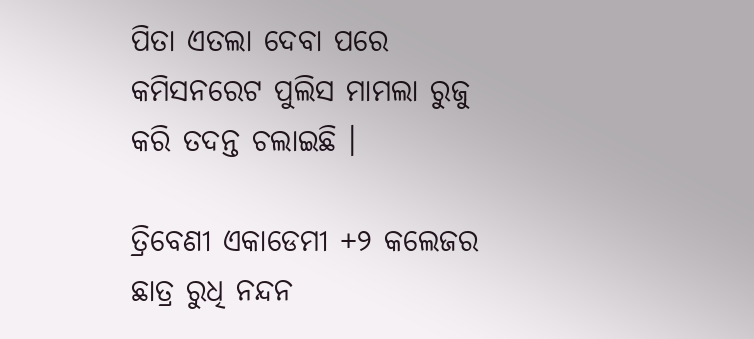ପିତା ଏତଲା ଦେବା ପରେ କମିସନରେଟ ପୁଲିସ ମାମଲା ରୁଜୁ କରି ତଦନ୍ତ ଚଲାଇଛି ।

ତ୍ରିବେଣୀ ଏକାଡେମୀ +୨ କଲେଜର ଛାତ୍ର ରୁଧି ନନ୍ଦନ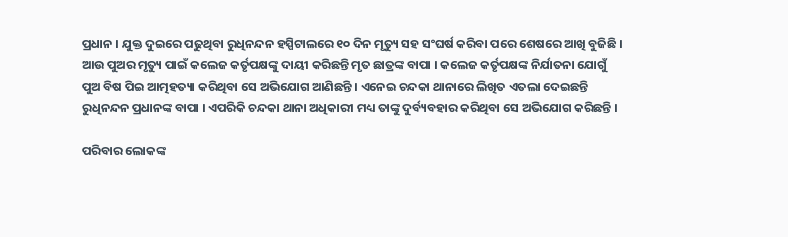ପ୍ରଧାନ । ଯୁକ୍ତ ଦୁଇରେ ପଢୁଥିବା ରୁଧିନନ୍ଦନ ହସ୍ପିଟାଲରେ ୧୦ ଦିନ ମୃତ୍ୟୁ ସହ ସଂଘର୍ଷ କରିବା ପରେ ଶେଷରେ ଆଖି ବୁଜିଛି । ଆଉ ପୁଅର ମୃତ୍ୟୁ ପାଇଁ କଲେଜ କର୍ତୃପକ୍ଷଙ୍କୁ ଦାୟୀ କରିଛନ୍ତି ମୃତ ଛାତ୍ରଙ୍କ ବାପା । କଲେଜ କର୍ତୃପକ୍ଷଙ୍କ ନିର୍ଯାତନା ଯୋଗୁଁ ପୁଅ ବିଷ ପିଇ ଆତ୍ମହତ୍ୟା କରିଥିବା ସେ ଅଭିଯୋଗ ଆଣିଛନ୍ତି । ଏନେଇ ଚନ୍ଦକା ଥାନାରେ ଲିଖିତ ଏତଲା ଦେଇଛନ୍ତି ରୁଧିନନ୍ଦନ ପ୍ରଧାନଙ୍କ ବାପା । ଏପରିକି ଚନ୍ଦକା ଥାନା ଅଧିକାରୀ ମଧ୍ୟ ତାଙ୍କୁ ଦୁର୍ବ୍ୟବହାର କରିଥିବା ସେ ଅଭିଯୋଗ କରିଛନ୍ତି ।

ପରିବାର ଲୋକଙ୍କ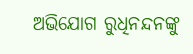ଅଭିଯୋଗ ରୁଧିନନ୍ଦନଙ୍କୁ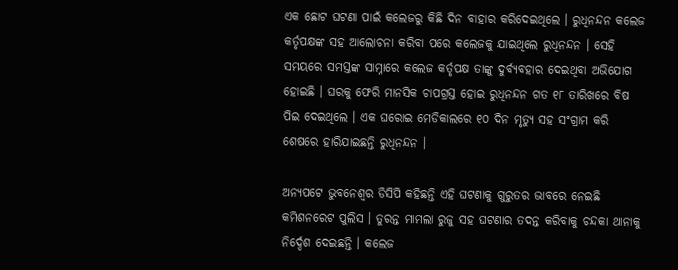ଏକ ଛୋଟ ଘଟଣା ପାଇଁ କଲେଜରୁ କିଛି ଦିନ ବାହାର କରିଦେଇଥିଲେ । ରୁଧିନନ୍ଦନ କଲେଜ କର୍ତୃପକ୍ଷଙ୍କ ସହ ଆଲୋଚନା କରିବା ପରେ କଲେଜକୁ ଯାଇଥିଲେ ରୁଧିନନ୍ଦନ । ସେହି ସମୟରେ ସମସ୍ତଙ୍କ ସାମ୍ନାରେ କଲେଜ କର୍ତୃପକ୍ଷ ତାଙ୍କୁ ଦୁର୍ବ୍ୟବହାର ଦେଇଥିବା ଅଭିଯୋଗ ହୋଇଛି । ଘରକୁ ଫେରି ମାନସିକ ଚାପଗ୍ରସ୍ତ ହୋଇ ରୁଧିନନ୍ଦନ ଗତ ୧୮ ତାରିଖରେ ବିଷ ପିଇ ଦେଇଥିଲେ । ଏକ ଘରୋଇ ମେଡିକାଲରେ ୧୦ ଦିନ ମୃତ୍ୟୁ ସହ ସଂଗ୍ରାମ କରି ଶେଷରେ ହାରିଯାଇଛନ୍ତି ରୁଧିନନ୍ଦନ ।

ଅନ୍ୟପଟେ ଭୁବନେଶ୍ୱର ଡିସିପି କହିଛନ୍ତି ଏହି ଘଟଣାକୁ ଗୁରୁତର ଭାବରେ ନେଇଛି କମିଶନରେଟ ପୁଲିସ । ତୁରନ୍ତ ମାମଲା ରୁଜୁ ସହ ଘଟଣାର ତଦନ୍ତ କରିବାକୁ ଚନ୍ଦକା ଥାନାକୁ ନିର୍ଦ୍ଦେଶ ଦେଇଛନ୍ତି । କଲେଜ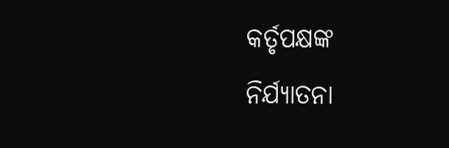କର୍ତୃପକ୍ଷଙ୍କ ନିର୍ଯ୍ୟାତନା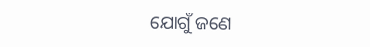ଯୋଗୁଁ ଜଣେ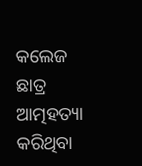କଲେଜ ଛାତ୍ର ଆତ୍ମହତ୍ୟା କରିଥିବା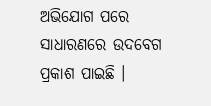ଅଭିଯୋଗ ପରେ ସାଧାରଣରେ ଉଦବେଗ ପ୍ରକାଶ ପାଇଛି ।